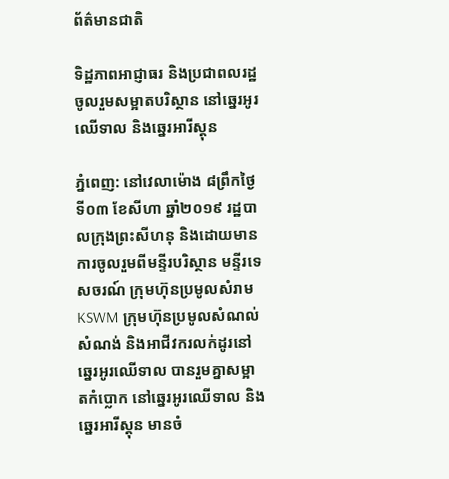ព័ត៌មានជាតិ

ទិដ្ឋភាពអាជ្ញាធរ និងប្រជាពលរដ្ឋ ចូលរួមសម្អាតបរិស្ថាន នៅឆ្នេរអូរឈើទាល និងឆ្នេរអារីស្តុន

ភ្នំពេញ: នៅវេលាម៉ោង ៨ព្រឹកថ្ងៃទី០៣ ខែសីហា ឆ្នាំ២០១៩ រដ្ឋបាលក្រុងព្រះសីហនុ និងដោយមានការចូលរួមពីមន្ទីរបរិស្ថាន មន្ទីរទេសចរណ៍ ក្រុមហ៊ុនប្រមូលសំរាម KSWM ក្រុមហ៊ុនប្រមូលសំណល់សំណង់ និងអាជីវករលក់ដូរនៅឆ្នេរអូរឈើទាល បានរួមគ្នាសម្អាតកំប្លោក នៅឆ្នេរអូរឈើទាល និងឆ្នេរអារីស្តុន មានចំ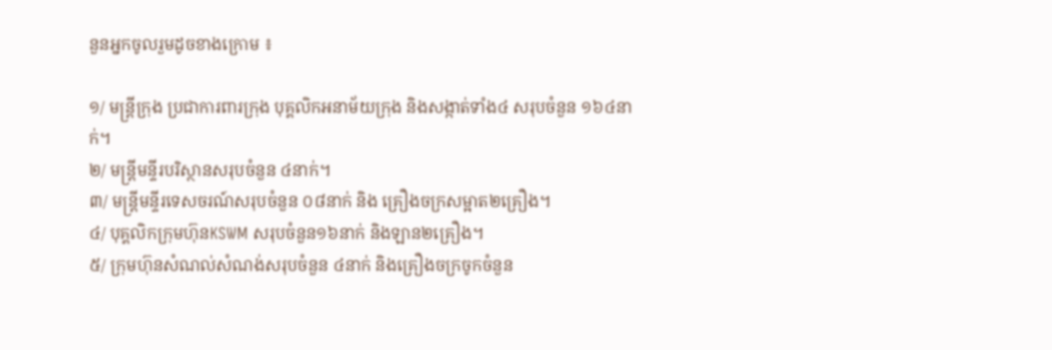នួនអ្នកចូលរួមដូចខាងក្រោម ៖

១/ មន្ត្រីក្រុង ប្រជាការពារក្រុង បុគ្គលិកអនាម័យក្រុង និងសង្កាត់ទាំង៤ សរុបចំនួន ១៦៤នាក់។
២/ មន្ត្រីមន្ទីរបរិស្ថានសរុបចំនួន ៤នាក់។
៣/ មន្ត្រីមន្ទីរទេសចរណ៍សរុបចំនួន ០៨នាក់ និង គ្រឿងចក្រសម្អាត២គ្រឿង។
៤/ បុគ្គលិកក្រុមហ៊ុនKSWM សរុបចំនួន១៦នាក់ និងឡាន២គ្រឿង។
៥/ ក្រុមហ៊ុនសំណល់សំណង់សរុបចំនួន ៤នាក់ និងគ្រឿងចក្រចូកចំនួន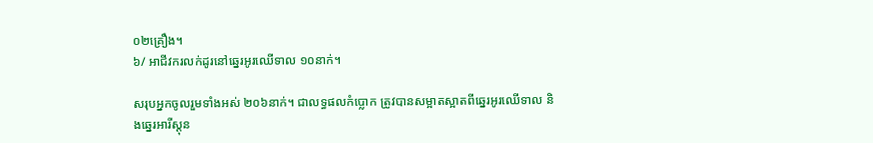០២គ្រឿង។
៦/ អាជីវករលក់ដូរនៅឆ្នេរអូរឈើទាល ១០នាក់។

សរុបអ្នកចូលរួមទាំងអស់ ២០៦នាក់។ ជាលទ្ធផលកំប្លោក ត្រូវបានសម្អាតស្អាតពីឆ្នេរអូរឈើទាល និងឆ្នេរអារីស្តុន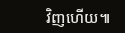វិញហើយ៕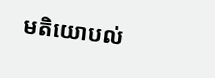មតិយោបល់